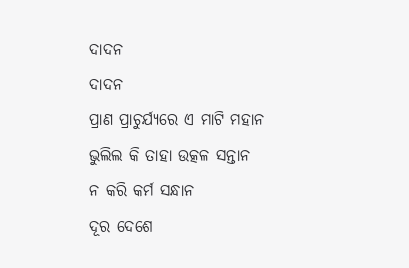ଦାଦନ
ଦାଦନ
ପ୍ରାଣ ପ୍ରାଚୁର୍ଯ୍ୟରେ ଏ ମାଟି ମହାନ
ଭୁଲିଲ କି ତାହା ଉତ୍କଳ ସନ୍ତାନ
ନ କରି କର୍ମ ସନ୍ଧାନ
ଦୂର ଦେଶେ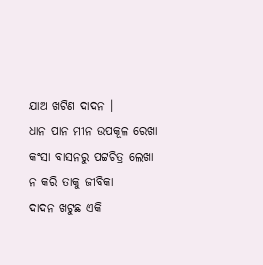ଯାଅ ଖଟିଣ ଦାଦନ ।
ଧାନ ପାନ ମୀନ ଉପକୂଳ ରେଖା
କଂସା ବାସନରୁ ପଟ୍ଟଚିତ୍ର ଲେଖା
ନ କରି ତାକୁ ଜୀବିକା
ଦାଦନ ଖଟୁଛ ଏକି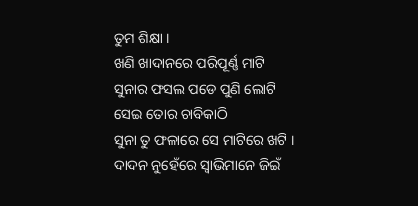ତୁମ ଶିକ୍ଷା ।
ଖଣି ଖାଦାନରେ ପରିପୂର୍ଣ୍ଣ ମାଟି
ସୁନାର ଫସଲ ପଡେ ପୁଣି ଲୋଟି
ସେଇ ତୋର ଚାବିକାଠି
ସୁନା ତୁ ଫଳାରେ ସେ ମାଟିରେ ଖଟି ।
ଦାଦନ ନୁହେଁରେ ସ୍ୱାଭିମାନେ ଜିଇଁ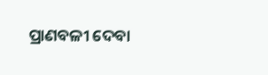ପ୍ରାଣବଳୀ ଦେବା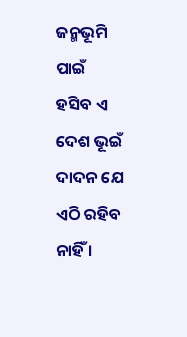ଜନ୍ମଭୂମି ପାଇଁ
ହସିବ ଏ ଦେଶ ଭୂଇଁ
ଦାଦନ ଯେ ଏଠି ରହିବ ନାହିଁ ।